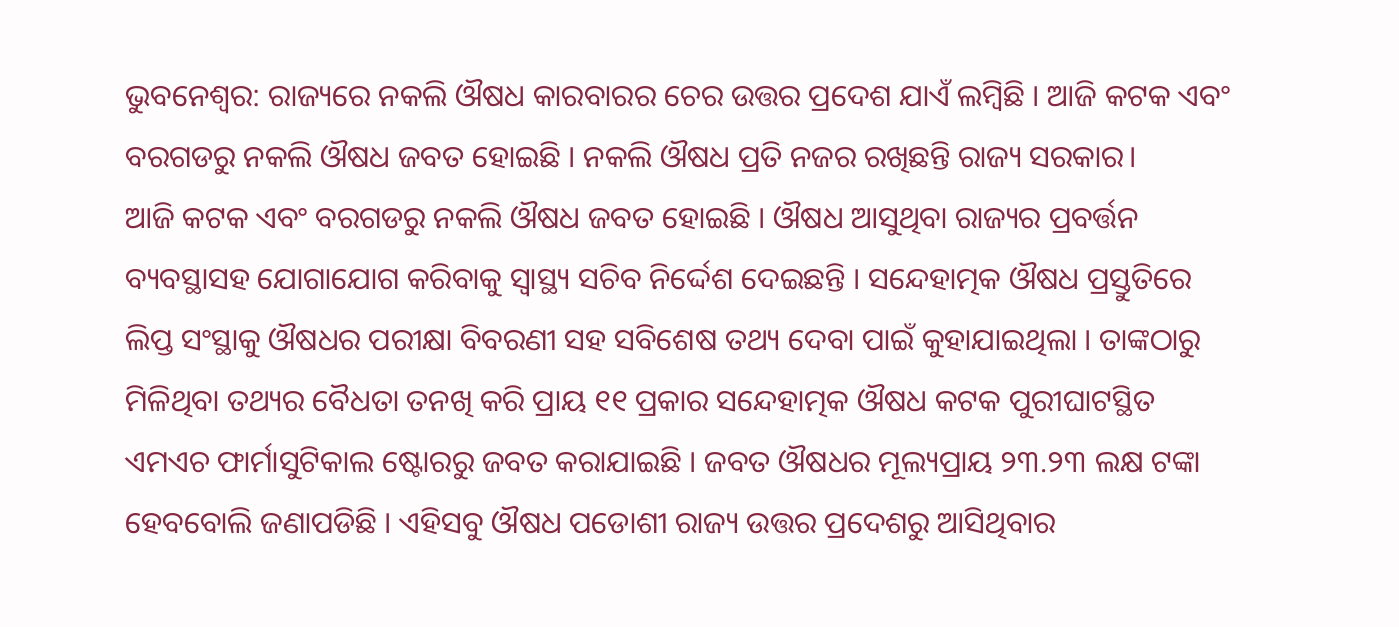ଭୁବନେଶ୍ବର: ରାଜ୍ୟରେ ନକଲି ଔଷଧ କାରବାରର ଚେର ଉତ୍ତର ପ୍ରଦେଶ ଯାଏଁ ଲମ୍ବିଛି । ଆଜି କଟକ ଏବଂ ବରଗଡରୁ ନକଲି ଔଷଧ ଜବତ ହୋଇଛି । ନକଲି ଔଷଧ ପ୍ରତି ନଜର ରଖିଛନ୍ତି ରାଜ୍ୟ ସରକାର।
ଆଜି କଟକ ଏବଂ ବରଗଡରୁ ନକଲି ଔଷଧ ଜବତ ହୋଇଛି । ଔଷଧ ଆସୁଥିବା ରାଜ୍ୟର ପ୍ରବର୍ତ୍ତନ ବ୍ୟବସ୍ଥାସହ ଯୋଗାଯୋଗ କରିବାକୁ ସ୍ବାସ୍ଥ୍ୟ ସଚିବ ନିର୍ଦ୍ଦେଶ ଦେଇଛନ୍ତି । ସନ୍ଦେହାତ୍ମକ ଔଷଧ ପ୍ରସ୍ତୁତିରେ ଲିପ୍ତ ସଂସ୍ଥାକୁ ଔଷଧର ପରୀକ୍ଷା ବିବରଣୀ ସହ ସବିଶେଷ ତଥ୍ୟ ଦେବା ପାଇଁ କୁହାଯାଇଥିଲା । ତାଙ୍କଠାରୁ ମିଳିଥିବା ତଥ୍ୟର ବୈଧତା ତନଖି କରି ପ୍ରାୟ ୧୧ ପ୍ରକାର ସନ୍ଦେହାତ୍ମକ ଔଷଧ କଟକ ପୁରୀଘାଟସ୍ଥିତ ଏମଏଚ ଫାର୍ମାସୁଟିକାଲ ଷ୍ଟୋରରୁ ଜବତ କରାଯାଇଛି । ଜବତ ଔଷଧର ମୂଲ୍ୟପ୍ରାୟ ୨୩.୨୩ ଲକ୍ଷ ଟଙ୍କା ହେବବୋଲି ଜଣାପଡିଛି । ଏହିସବୁ ଔଷଧ ପଡୋଶୀ ରାଜ୍ୟ ଉତ୍ତର ପ୍ରଦେଶରୁ ଆସିଥିବାର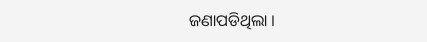ଜଣାପଡିଥିଲା ।